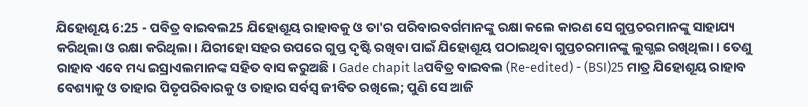ଯିହୋଶୂୟ 6:25 - ପବିତ୍ର ବାଇବଲ25 ଯିହୋଶୂୟ ରାହାବକୁ ଓ ତା'ର ପରିବାରବର୍ଗମାନଙ୍କୁ ରକ୍ଷା କଲେ କାରଣ ସେ ଗୁପ୍ତଚରମାନଙ୍କୁ ସାହାଯ୍ୟ କରିଥିଲା ଓ ରକ୍ଷା କରିଥିଲା। ଯିରୀହୋ ସହର ଉପରେ ଗୁପ୍ତ ଦୃଷ୍ଟି ରଖିବା ପାଇଁ ଯିହୋଶୂୟ ପଠାଇଥିବା ଗୁପ୍ତଚରମାନଙ୍କୁ ଲୁଗ୍ଭଇ ରଖିଥିଲା। ତେଣୁ ରାହାବ ଏବେ ମଧ୍ୟ ଇସ୍ରାଏଲମାନଙ୍କ ସହିତ ବାସ କରୁଅଛି। Gade chapit laପବିତ୍ର ବାଇବଲ (Re-edited) - (BSI)25 ମାତ୍ର ଯିହୋଶୂୟ ରାହାବ ବେଶ୍ୟାକୁ ଓ ତାହାର ପିତୃପରିବାରକୁ ଓ ତାହାର ସର୍ବସ୍ଵ ଜୀବିତ ରଖିଲେ; ପୁଣି ସେ ଆଜି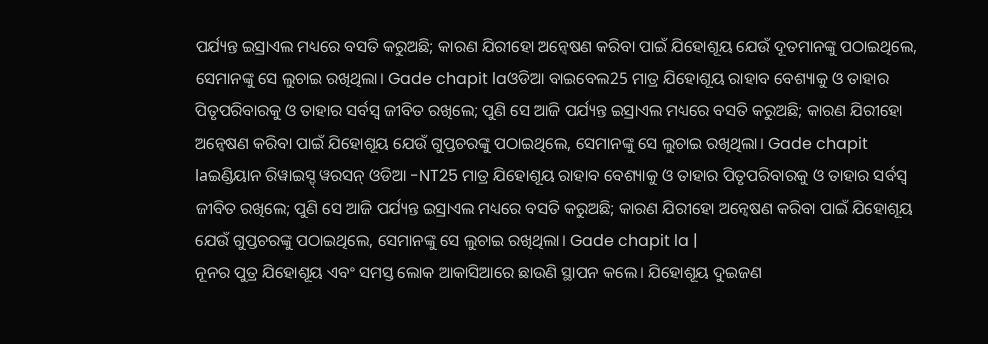ପର୍ଯ୍ୟନ୍ତ ଇସ୍ରାଏଲ ମଧ୍ୟରେ ବସତି କରୁଅଛି; କାରଣ ଯିରୀହୋ ଅନ୍ଵେଷଣ କରିବା ପାଇଁ ଯିହୋଶୂୟ ଯେଉଁ ଦୂତମାନଙ୍କୁ ପଠାଇଥିଲେ, ସେମାନଙ୍କୁ ସେ ଲୁଚାଇ ରଖିଥିଲା। Gade chapit laଓଡିଆ ବାଇବେଲ25 ମାତ୍ର ଯିହୋଶୂୟ ରାହାବ ବେଶ୍ୟାକୁ ଓ ତାହାର ପିତୃପରିବାରକୁ ଓ ତାହାର ସର୍ବସ୍ୱ ଜୀବିତ ରଖିଲେ; ପୁଣି ସେ ଆଜି ପର୍ଯ୍ୟନ୍ତ ଇସ୍ରାଏଲ ମଧ୍ୟରେ ବସତି କରୁଅଛି; କାରଣ ଯିରୀହୋ ଅନ୍ୱେଷଣ କରିବା ପାଇଁ ଯିହୋଶୂୟ ଯେଉଁ ଗୁପ୍ତଚରଙ୍କୁ ପଠାଇଥିଲେ, ସେମାନଙ୍କୁ ସେ ଲୁଚାଇ ରଖିଥିଲା। Gade chapit laଇଣ୍ଡିୟାନ ରିୱାଇସ୍ଡ୍ ୱରସନ୍ ଓଡିଆ -NT25 ମାତ୍ର ଯିହୋଶୂୟ ରାହାବ ବେଶ୍ୟାକୁ ଓ ତାହାର ପିତୃପରିବାରକୁ ଓ ତାହାର ସର୍ବସ୍ୱ ଜୀବିତ ରଖିଲେ; ପୁଣି ସେ ଆଜି ପର୍ଯ୍ୟନ୍ତ ଇସ୍ରାଏଲ ମଧ୍ୟରେ ବସତି କରୁଅଛି; କାରଣ ଯିରୀହୋ ଅନ୍ୱେଷଣ କରିବା ପାଇଁ ଯିହୋଶୂୟ ଯେଉଁ ଗୁପ୍ତଚରଙ୍କୁ ପଠାଇଥିଲେ, ସେମାନଙ୍କୁ ସେ ଲୁଚାଇ ରଖିଥିଲା। Gade chapit la |
ନୂନର ପୁତ୍ର ଯିହୋଶୂୟ ଏବଂ ସମସ୍ତ ଲୋକ ଆକାସିଆରେ ଛାଉଣି ସ୍ଥାପନ କଲେ। ଯିହୋଶୂୟ ଦୁଇଜଣ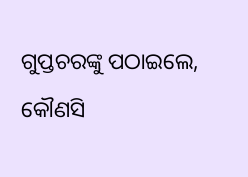ଗୁପ୍ତଚରଙ୍କୁ ପଠାଇଲେ, କୌଣସି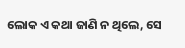ଲୋକ ଏ କଥା ଜାଣି ନ ଥିଲେ, ସେ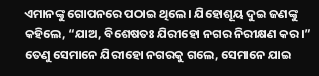ଏମାନଙ୍କୁ ଗୋପନରେ ପଠାଇ ଥିଲେ। ଯିହୋଶୂୟ ଦୁଇ ଜଣଙ୍କୁ କହିଲେ, “ଯାଅ, ବିଶେଷତଃ ଯିରୀହୋ ନଗର ନିରୀକ୍ଷଣ କର।” ତେଣୁ ସେମାନେ ଯିରୀହୋ ନଗରକୁ ଗଲେ, ସେମାନେ ଯାଇ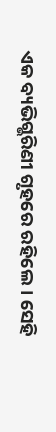ଏକ ବ୍ୟଭିଗ୍ଭରିଣୀ ଗୃହରେ ରହିଲେ। ସେହି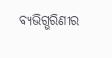ବ୍ୟଭିଗ୍ଭରିଣୀର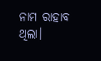ନାମ ରାହାବ ଥିଲା।